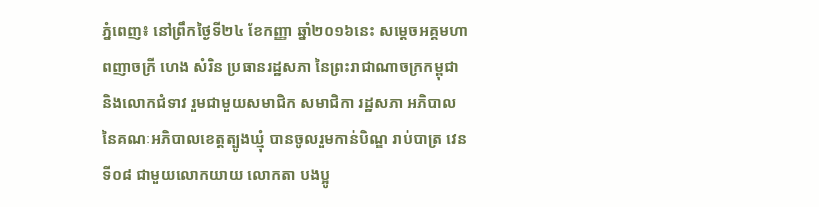ភ្នំពេញ៖ នៅព្រឹកថ្ងៃទី២៤ ខែកញ្ញា ឆ្នាំ២០១៦នេះ សម្តេចអគ្គមហាពញាចក្រី ហេង សំរិន ប្រធានរដ្ឋសភា នៃព្រះរាជាណាចក្រកម្ពុជា និងលោកជំទាវ រួមជាមួយសមាជិក សមាជិកា រដ្ឋសភា អភិបាល នៃគណៈអភិបាលខេត្តត្បូងឃ្មុំ បានចូលរួមកាន់បិណ្ឌ រាប់បាត្រ វេនទី០៨ ជាមួយលោកយាយ លោកតា បងប្អូ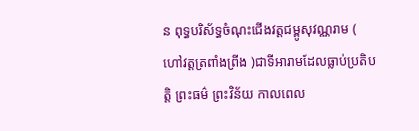ន ពុទ្ធបរិស័ទ្ធចំណុះជើងវត្តជម្ពូសុវណ្ណរាម ( ហៅវត្តត្រពាំងព្រីង )ជាទីអារាមដែលធ្លាប់ប្រតិបត្តិ ព្រះធម៌ ព្រះវិន័យ កាលពេល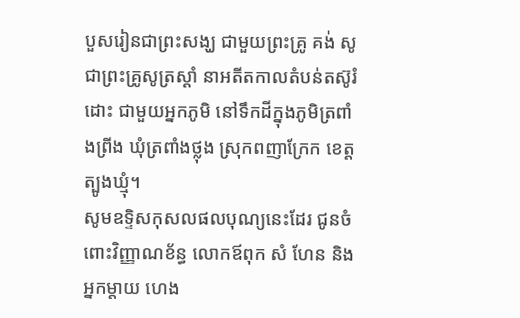បួសរៀនជាព្រះសង្ឃ ជាមួយព្រះគ្រូ គង់ សូ ជាព្រះគ្រូសូត្រស្តាំ នាអតីតកាលតំបន់តស៊ូរំដោះ ជាមួយអ្នកភូមិ នៅទឹកដីក្នុងភូមិត្រពាំងព្រីង ឃុំត្រពាំងថ្លុង ស្រុកពញាក្រែក ខេត្តត្បូងឃ្មុំ។
សូមឧទ្ទិសកុសលផលបុណ្យនេះដែរ ជូនចំពោះវិញ្ញាណខ័ន្ធ លោកឪពុក សំ ហែន និងអ្នកម្តាយ ហេង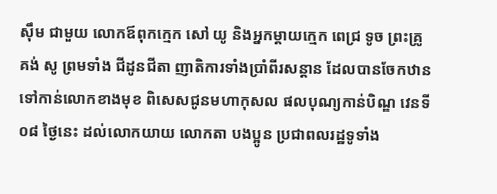ស៊ឹម ជាមួយ លោកឪពុកក្មេក សៅ យូ និងអ្នកម្តាយក្មេក ពេជ្រ ទូច ព្រះគ្រូ គង់ សូ ព្រមទាំង ជីដូនជីតា ញាតិការទាំងប្រាំពីរសន្តាន ដែលបានចែកឋានទៅកាន់លោកខាងមុខ ពិសេសជូនមហាកុសល ផលបុណ្យកាន់បិណ្ឌ វេនទី០៨ ថ្ងៃនេះ ដល់លោកយាយ លោកតា បងប្អូន ប្រជាពលរដ្ឋទូទាំង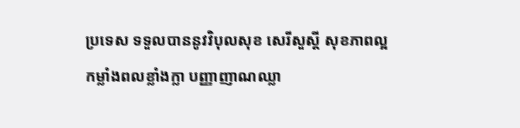ប្រទេស ទទួលបាននូវវិបុលសុខ សេរីសួស្តី សុខភាពល្អ កម្លាំងពលខ្លាំងក្លា បញ្ញាញាណឈ្លា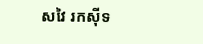សវៃ រកស៊ីទ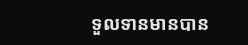ទួលទានមានបាន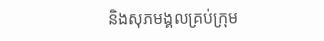និងសុភមង្គលគ្រប់ក្រុម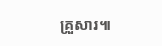គ្រួសារ៕